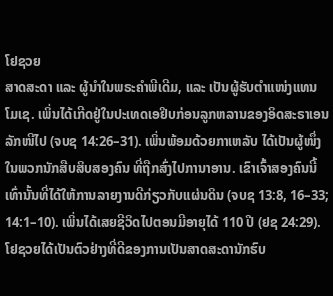ໂຢຊວຍ
ສາດສະດາ ແລະ ຜູ້ນຳໃນພຣະຄຳພີເດີມ, ແລະ ເປັນຜູ້ຮັບຕຳແໜ່ງແທນໂມເຊ. ເພິ່ນໄດ້ເກີດຢູ່ໃນປະເທດເອຢິບກ່ອນລູກຫລານຂອງອິດສະຣາເອນລັກໜີໄປ (ຈບຊ 14:26–31). ເພິ່ນພ້ອມດ້ວຍກາເຫລັບ ໄດ້ເປັນຜູ້ໜຶ່ງໃນພວກນັກສືບສິບສອງຄົນ ທີ່ຖືກສົ່ງໄປການາອານ. ເຂົາເຈົ້າສອງຄົນນີ້ເທົ່ານັ້ນທີ່ໄດ້ໃຫ້ການລາຍງານດີກ່ຽວກັບແຜ່ນດິນ (ຈບຊ 13:8, 16–33; 14:1–10). ເພິ່ນໄດ້ເສຍຊີວິດໄປຕອນມີອາຍຸໄດ້ 110 ປີ (ຢຊ 24:29). ໂຢຊວຍໄດ້ເປັນຕົວຢ່າງທີ່ດີຂອງການເປັນສາດສະດານັກຮົບ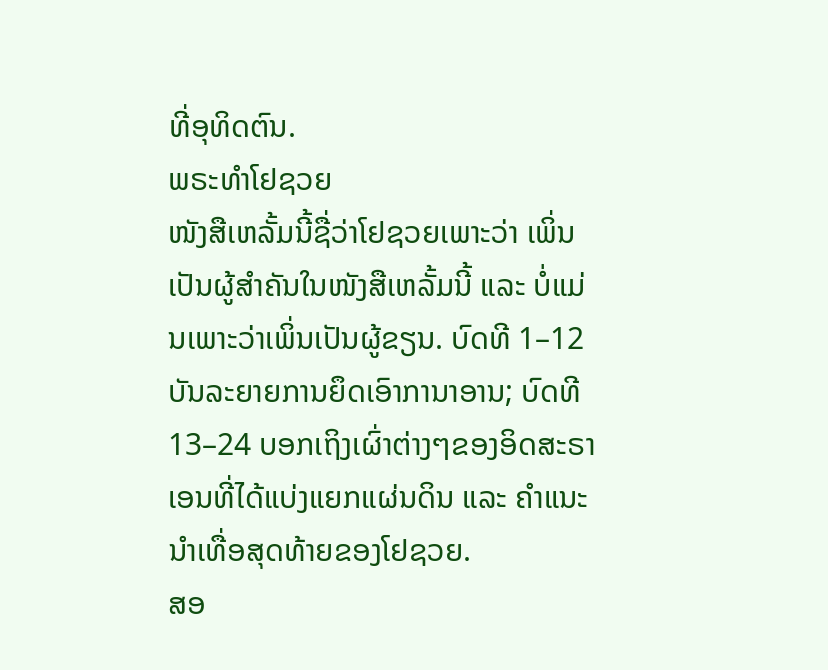ທີ່ອຸທິດຕົນ.
ພຣະທຳໂຢຊວຍ
ໜັງສືເຫລັ້ມນີ້ຊື່ວ່າໂຢຊວຍເພາະວ່າ ເພິ່ນເປັນຜູ້ສຳຄັນໃນໜັງສືເຫລັ້ມນີ້ ແລະ ບໍ່ແມ່ນເພາະວ່າເພິ່ນເປັນຜູ້ຂຽນ. ບົດທີ 1–12 ບັນລະຍາຍການຍຶດເອົາການາອານ; ບົດທີ 13–24 ບອກເຖິງເຜົ່າຕ່າງໆຂອງອິດສະຣາເອນທີ່ໄດ້ແບ່ງແຍກແຜ່ນດິນ ແລະ ຄຳແນະນຳເທື່ອສຸດທ້າຍຂອງໂຢຊວຍ.
ສອ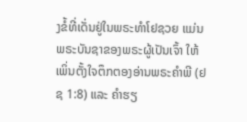ງຂໍ້ທີ່ເດັ່ນຢູ່ໃນພຣະທຳໂຢຊວຍ ແມ່ນພຣະບັນຊາຂອງພຣະຜູ້ເປັນເຈົ້າ ໃຫ້ເພິ່ນຕັ້ງໃຈຕຶກຕອງອ່ານພຣະຄຳພີ (ຢຊ 1:8) ແລະ ຄຳຮຽ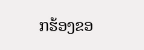ກຮ້ອງຂອ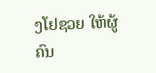ງໂຢຊວຍ ໃຫ້ຜູ້ຄົນ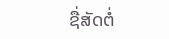ຊື່ສັດຕໍ່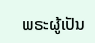ພຣະຜູ້ເປັນ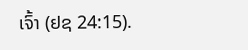ເຈົ້າ (ຢຊ 24:15).